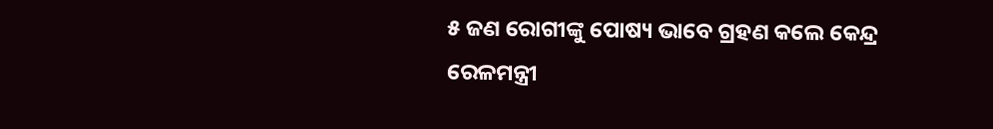୫ ଜଣ ରୋଗୀଙ୍କୁ ପୋଷ୍ୟ ଭାବେ ଗ୍ରହଣ କଲେ କେନ୍ଦ୍ର ରେଳମନ୍ତ୍ରୀ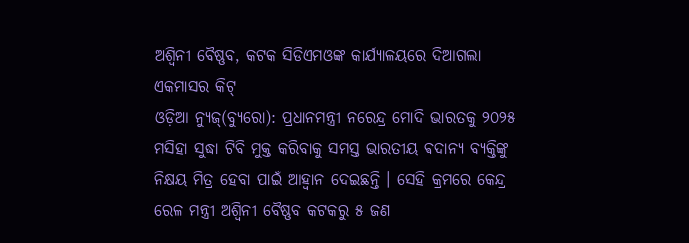ଅଶ୍ୱିନୀ ବୈଷ୍ଣବ, କଟକ ସିଡିଏମଓଙ୍କ କାର୍ଯ୍ୟାଳୟରେ ଦିଆଗଲା ଏକମାସର କିଟ୍
ଓଡ଼ିଆ ନ୍ୟୁଜ୍(ବ୍ୟୁରୋ): ପ୍ରଧାନମନ୍ତ୍ରୀ ନରେନ୍ଦ୍ର ମୋଦି ଭାରତକୁ ୨୦୨୫ ମସିହା ସୁଦ୍ଧା ଟିବି ମୁକ୍ତ କରିବାକୁ ସମସ୍ତ ଭାରତୀୟ ଵଦାନ୍ୟ ବ୍ୟକ୍ତିଙ୍କୁ ନିକ୍ଷୟ ମିତ୍ର ହେବା ପାଇଁ ଆହ୍ୱାନ ଦେଇଛନ୍ତି । ସେହି କ୍ରମରେ କେନ୍ଦ୍ର ରେଳ ମନ୍ତ୍ରୀ ଅଶ୍ୱିନୀ ବୈଷ୍ଣବ କଟକରୁ ୫ ଜଣ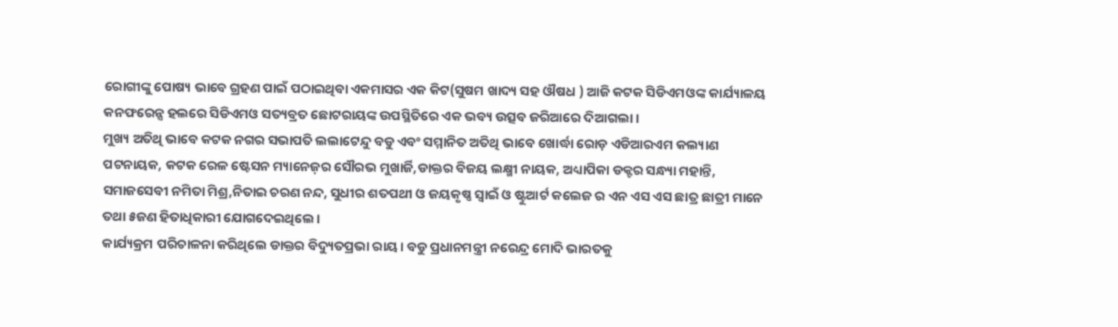ରୋଗୀଙ୍କୁ ପୋଷ୍ୟ ଭାବେ ଗ୍ରହଣ ପାଇଁ ପଠାଇଥିବା ଏକମାସର ଏକ କିଟ(ସୁଷମ ଖାଦ୍ୟ ସହ ଔଷଧ ) ଆଜି କଟକ ସିଡିଏମଓଙ୍କ କାର୍ଯ୍ୟାଳୟ କନଫରେନ୍ସ ହଲରେ ସିଡିଏମଓ ସତ୍ୟବ୍ରତ ଛୋଟରାୟଙ୍କ ଉପସ୍ଥିତିରେ ଏକ ଭବ୍ୟ ଉତ୍ସବ ଜରିଆରେ ଦିଆଗଲା।
ମୁଖ୍ୟ ଅତିଥି ଭାବେ କଟକ ନଗର ସଭାପତି ଲଲାଟେନ୍ଦୁ ବଡୁ ଏବଂ ସମ୍ମାନିତ ଅତିଥି ଭାବେ ଖୋର୍ଦ୍ଧା ରୋଡ଼ ଏଡିଆରଏମ କଲ୍ୟାଣ ପଟନାୟକ, କଟକ ରେଳ ଷ୍ଟେସନ ମ୍ୟାନେଜ଼ର ସୌରଭ ମୁଖାର୍ଜି,ଡାକ୍ତର ବିଜୟ ଲକ୍ଷ୍ମୀ ନାୟକ, ଅଧ୍ୟାପିକା ଡକ୍ଟର ସନ୍ଧ୍ୟା ମହାନ୍ତି, ସମାଜସେବୀ ନମିତା ମିଶ୍ର,ନିତାଇ ଚରଣ ନନ୍ଦ, ସୁଧୀର ଶତପଥୀ ଓ ଜୟକୃଷ୍ଣ ସ୍ୱାଇଁ ଓ ଷ୍ଟୁଆର୍ଟ କଲେଜ ର ଏନ ଏସ ଏସ ଛାତ୍ର ଛାତ୍ରୀ ମାନେ ତଥା ୫ଜଣ ହିତାଧିକାରୀ ଯୋଗଦେଇଥିଲେ।
କାର୍ଯ୍ୟକ୍ରମ ପରିଚାଳନା କରିଥିଲେ ଡାକ୍ତର ବିଦ୍ୟୁତପ୍ରଭା ରାୟ। ବଡୁ ପ୍ରଧାନମନ୍ତ୍ରୀ ନରେନ୍ଦ୍ର ମୋଦି ଭାରତକୁ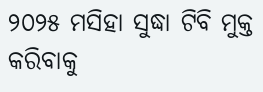୨୦୨୫ ମସିହା ସୁଦ୍ଧା ଟିବି ମୁକ୍ତ କରିବାକୁ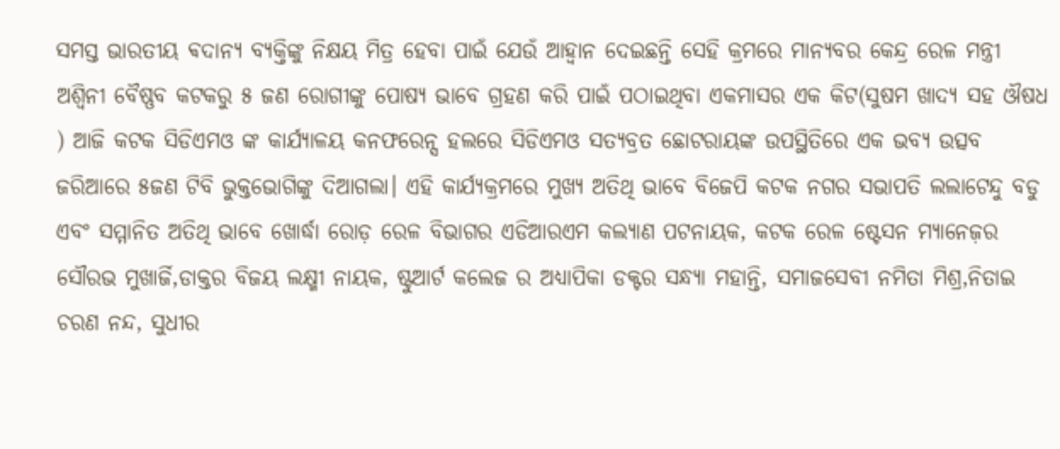ସମସ୍ତ ଭାରତୀୟ ଵଦାନ୍ୟ ବ୍ୟକ୍ତିଙ୍କୁ ନିକ୍ଷୟ ମିତ୍ର ହେବା ପାଇଁ ଯେଉଁ ଆହ୍ୱାନ ଦେଇଛନ୍ତି ସେହି କ୍ରମରେ ମାନ୍ୟବର କେନ୍ଦ୍ର ରେଳ ମନ୍ତ୍ରୀ ଅଶ୍ୱିନୀ ବୈଷ୍ଣବ କଟକରୁ ୫ ଜଣ ରୋଗୀଙ୍କୁ ପୋଷ୍ୟ ଭାବେ ଗ୍ରହଣ କରି ପାଇଁ ପଠାଇଥିବା ଏକମାସର ଏକ କିଟ(ସୁଷମ ଖାଦ୍ୟ ସହ ଔଷଧ ) ଆଜି କଟକ ସିଡିଏମଓ ଙ୍କ କାର୍ଯ୍ୟାଳୟ କନଫରେନ୍ସ ହଲରେ ସିଡିଏମଓ ସତ୍ୟବ୍ରତ ଛୋଟରାୟଙ୍କ ଉପସ୍ଥିତିରେ ଏକ ଭବ୍ୟ ଉତ୍ସବ ଜରିଆରେ ୫ଜଣ ଟିବି ଭୁକ୍ତଭୋଗିଙ୍କୁ ଦିଆଗଲା। ଏହି କାର୍ଯ୍ୟକ୍ରମରେ ମୁଖ୍ୟ ଅତିଥି ଭାବେ ବିଜେପି କଟକ ନଗର ସଭାପତି ଲଲାଟେନ୍ଦୁ ବଡୁ ଏବଂ ସମ୍ମାନିତ ଅତିଥି ଭାବେ ଖୋର୍ଦ୍ଧା ରୋଡ଼ ରେଳ ବିଭାଗର ଏଡିଆରଏମ କଲ୍ୟାଣ ପଟନାୟକ, କଟକ ରେଳ ଷ୍ଟେସନ ମ୍ୟାନେଜ଼ର ସୌରଭ ମୁଖାର୍ଜି,ଡାକ୍ତର ବିଜୟ ଲକ୍ଷ୍ମୀ ନାୟକ, ଷ୍ଟୁଆର୍ଟ କଲେଜ ର ଅଧ୍ୟାପିକା ଡକ୍ଟର ସନ୍ଧ୍ୟା ମହାନ୍ତି, ସମାଜସେବୀ ନମିତା ମିଶ୍ର,ନିତାଇ ଚରଣ ନନ୍ଦ, ସୁଧୀର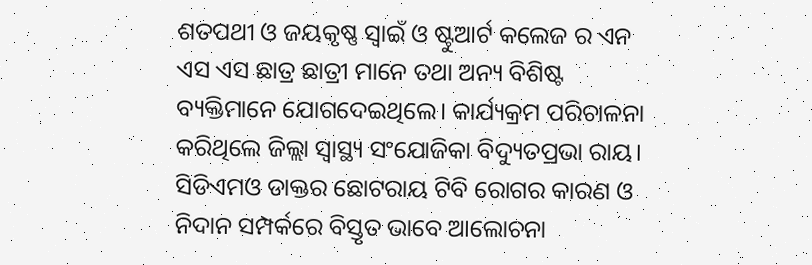ଶତପଥୀ ଓ ଜୟକୃଷ୍ଣ ସ୍ୱାଇଁ ଓ ଷ୍ଟୁଆର୍ଟ କଲେଜ ର ଏନ ଏସ ଏସ ଛାତ୍ର ଛାତ୍ରୀ ମାନେ ତଥା ଅନ୍ୟ ବିଶିଷ୍ଟ ବ୍ୟକ୍ତିମାନେ ଯୋଗଦେଇଥିଲେ। କାର୍ଯ୍ୟକ୍ରମ ପରିଚାଳନା କରିଥିଲେ ଜିଲ୍ଲା ସ୍ୱାସ୍ଥ୍ୟ ସଂଯୋଜିକା ବିଦ୍ୟୁତପ୍ରଭା ରାୟ।
ସିଡିଏମଓ ଡାକ୍ତର ଛୋଟରାୟ ଟିବି ରୋଗର କାରଣ ଓ ନିଦାନ ସମ୍ପର୍କରେ ବିସ୍ତୃତ ଭାବେ ଆଲୋଚନା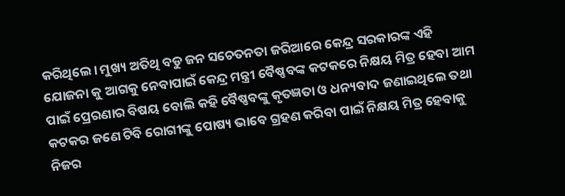କରିଥିଲେ। ମୁଖ୍ୟ ଅତିଥି ବଡୁ ଜନ ସଚେତନତା ଜରିଆରେ କେନ୍ଦ୍ର ସରକାରଙ୍କ ଏହି ଯୋଜନା କୁ ଆଗକୁ ନେବାପାଇଁ କେନ୍ଦ୍ର ମନ୍ତ୍ରୀ ବୈଷ୍ଣବଙ୍କ କଟକରେ ନିକ୍ଷୟ ମିତ୍ର ହେବା ଆମ ପାଇଁ ପ୍ରେରଣାର ବିଷୟ ବୋଲି କହି ବୈଷ୍ଣବଙ୍କୁ କୃତଜ୍ଞତା ଓ ଧନ୍ୟବାଦ ଜଣାଇଥିଲେ ତଥା କଟକର ଜଣେ ଟିବି ରୋଗୀଙ୍କୁ ପୋଷ୍ୟ ଭାବେ ଗ୍ରହଣ କରିବା ପାଇଁ ନିକ୍ଷୟ ମିତ୍ର ହେବାକୁ ନିଜର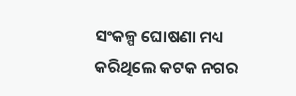ସଂକଳ୍ପ ଘୋଷଣା ମଧ୍ୟ କରିଥିଲେ କଟକ ନଗର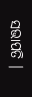ସଭାପତି ।